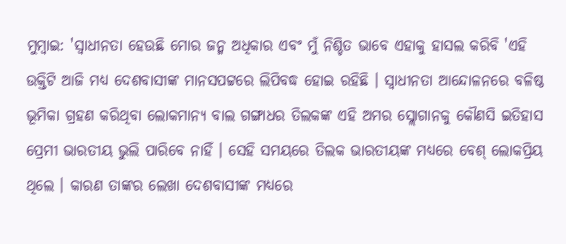ମୁମ୍ବାଇ: 'ସ୍ବାଧୀନତା ହେଉଛି ମୋର ଜନ୍ମ ଅଧିକାର ଏବଂ ମୁଁ ନିଶ୍ଚିତ ଭାବେ ଏହାକୁ ହାସଲ କରିବି 'ଏହି ଉକ୍ତିଟି ଆଜି ମଧ୍ୟ ଦେଶବାସୀଙ୍କ ମାନସପଟ୍ଟରେ ଲିପିବଦ୍ଧ ହୋଇ ରହିଛି । ସ୍ବାଧୀନତା ଆନ୍ଦୋଳନରେ ବଳିଷ୍ଠ ଭୂମିକା ଗ୍ରହଣ କରିଥିବା ଲୋକମାନ୍ୟ ବାଲ ଗଙ୍ଗାଧର ତିଲକଙ୍କ ଏହି ଅମର ସ୍ଲୋଗାନକୁ କୌଣସି ଇତିହାସ ପ୍ରେମୀ ଭାରତୀୟ ଭୁଲି ପାରିବେ ନାହିଁ । ସେହି ସମୟରେ ତିଲକ ଭାରତୀୟଙ୍କ ମଧ୍ୟରେ ବେଶ୍ ଲୋକପ୍ରିୟ ଥିଲେ । କାରଣ ତାଙ୍କର ଲେଖା ଦେଶବାସୀଙ୍କ ମଧ୍ୟରେ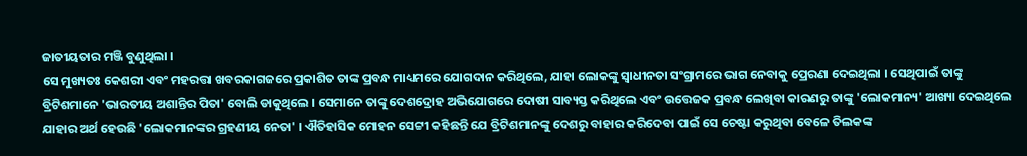ଜାତୀୟତାର ମଞ୍ଜି ବୁଣୁଥିଲା ।
ସେ ମୁଖ୍ୟତଃ କେଶରୀ ଏବଂ ମହରତ୍ତା ଖବରକାଗଜରେ ପ୍ରକାଶିତ ତାଙ୍କ ପ୍ରବନ୍ଧ ମାଧ୍ୟମରେ ଯୋଗଦାନ କରିଥିଲେ, ଯାହା ଲୋକଙ୍କୁ ସ୍ବାଧୀନତା ସଂଗ୍ରାମରେ ଭାଗ ନେବାକୁ ପ୍ରେରଣା ଦେଇଥିଲା । ସେଥିପାଇଁ ତାଙ୍କୁ ବ୍ରିଟିଶମାନେ 'ଭାରତୀୟ ଅଶାନ୍ତିର ପିତା' ବୋଲି ଡାକୁଥିଲେ । ସେମାନେ ତାଙ୍କୁ ଦେଶଦ୍ରୋହ ଅଭିଯୋଗରେ ଦୋଷୀ ସାବ୍ୟସ୍ତ କରିଥିଲେ ଏବଂ ଉତ୍ତେଜକ ପ୍ରବନ୍ଧ ଲେଖିବା କାରଣରୁ ତାଙ୍କୁ 'ଲୋକମାନ୍ୟ' ଆଖ୍ୟା ଦେଇଥିଲେ ଯାହାର ଅର୍ଥ ହେଉଛି 'ଲୋକମାନଙ୍କର ଗ୍ରହଣୀୟ ନେତା' । ଐତିହାସିକ ମୋହନ ସେଟ୍ଟୀ କହିଛନ୍ତି ଯେ ବ୍ରିଟିଶମାନଙ୍କୁ ଦେଶରୁ ବାହାର କରିଦେବା ପାଇଁ ସେ ଚେଷ୍ଟା କରୁଥିବା ବେଳେ ତିଲକଙ୍କ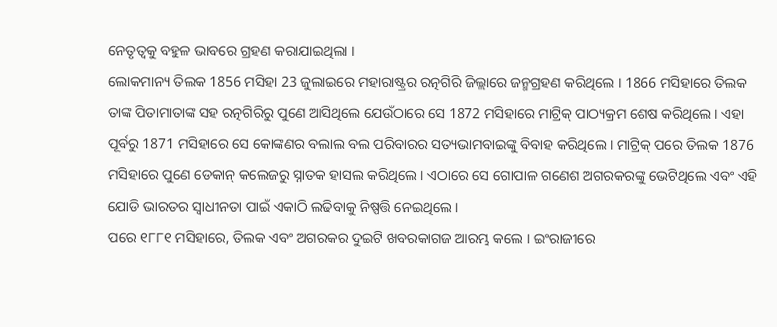ନେତୃତ୍ବକୁ ବହୁଳ ଭାବରେ ଗ୍ରହଣ କରାଯାଇଥିଲା ।
ଲୋକମାନ୍ୟ ତିଲକ 1856 ମସିହା 23 ଜୁଲାଇରେ ମହାରାଷ୍ଟ୍ରର ରତ୍ନଗିରି ଜିଲ୍ଲାରେ ଜନ୍ମଗ୍ରହଣ କରିଥିଲେ । 1866 ମସିହାରେ ତିଲକ ତାଙ୍କ ପିତାମାତାଙ୍କ ସହ ରତ୍ନଗିରିରୁ ପୁଣେ ଆସିଥିଲେ ଯେଉଁଠାରେ ସେ 1872 ମସିହାରେ ମାଟ୍ରିକ୍ ପାଠ୍ୟକ୍ରମ ଶେଷ କରିଥିଲେ। ଏହା ପୂର୍ବରୁ 1871 ମସିହାରେ ସେ କୋଙ୍କଣର ବଲାଲ ବଲ ପରିବାରର ସତ୍ୟଭାମବାଇଙ୍କୁ ବିବାହ କରିଥିଲେ । ମାଟ୍ରିକ୍ ପରେ ତିଲକ 1876 ମସିହାରେ ପୁଣେ ଡେକାନ୍ କଲେଜରୁ ସ୍ନାତକ ହାସଲ କରିଥିଲେ । ଏଠାରେ ସେ ଗୋପାଳ ଗଣେଶ ଅଗରକରଙ୍କୁ ଭେଟିଥିଲେ ଏବଂ ଏହି ଯୋଡି ଭାରତର ସ୍ବାଧୀନତା ପାଇଁ ଏକାଠି ଲଢିବାକୁ ନିଷ୍ପତ୍ତି ନେଇଥିଲେ ।
ପରେ ୧୮୮୧ ମସିହାରେ, ତିଲକ ଏବଂ ଅଗରକର ଦୁଇଟି ଖବରକାଗଜ ଆରମ୍ଭ କଲେ । ଇଂରାଜୀରେ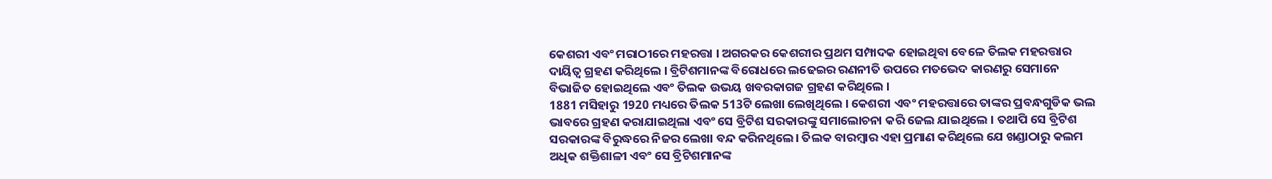କେଶରୀ ଏବଂ ମରାଠୀରେ ମହରତ୍ତା । ଅଗରକର କେଶରୀର ପ୍ରଥମ ସମ୍ପାଦକ ହୋଇଥିବା ବେଳେ ତିଲକ ମହରତ୍ତାର ଦାୟିତ୍ବ ଗ୍ରହଣ କରିଥିଲେ । ବ୍ରିଟିଶମାନଙ୍କ ବିରୋଧରେ ଲଢେଇର ରଣନୀତି ଉପରେ ମତଭେଦ କାରଣରୁ ସେମାନେ ବିଭାଜିତ ହୋଇଥିଲେ ଏବଂ ତିଲକ ଉଭୟ ଖବରକାଗଜ ଗ୍ରହଣ କରିଥିଲେ ।
1881 ମସିହାରୁ 1920 ମଧ୍ୟରେ ତିଲକ 513ଟି ଲେଖା ଲେଖିଥିଲେ । କେଶରୀ ଏବଂ ମହରତ୍ତାରେ ତାଙ୍କର ପ୍ରବନ୍ଧଗୁଡିକ ଭଲ ଭାବରେ ଗ୍ରହଣ କରାଯାଇଥିଲା ଏବଂ ସେ ବ୍ରିଟିଶ ସରକାରଙ୍କୁ ସମାଲୋଚନା କରି ଜେଲ ଯାଇଥିଲେ । ତଥାପି ସେ ବ୍ରିଟିଶ ସରକାରଙ୍କ ବିରୁଦ୍ଧରେ ନିଜର ଲେଖା ବନ୍ଦ କରିନଥିଲେ। ତିଲକ ବାରମ୍ବାର ଏହା ପ୍ରମାଣ କରିଥିଲେ ଯେ ଖଣ୍ଡାଠାରୁ କଲମ ଅଧିକ ଶକ୍ତିଶାଳୀ ଏବଂ ସେ ବ୍ରିଟିଶମାନଙ୍କ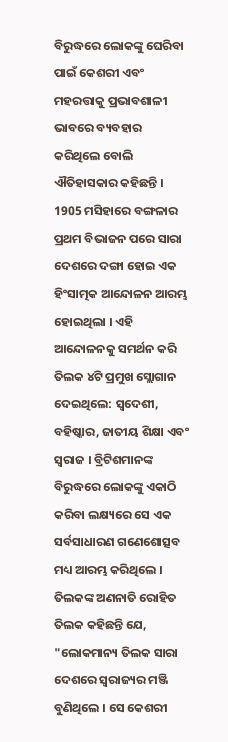ବିରୁଦ୍ଧରେ ଲୋକଙ୍କୁ ଘେରିବା ପାଇଁ କେଶରୀ ଏବଂ ମହରତ୍ତାକୁ ପ୍ରଭାବଶାଳୀ ଭାବରେ ବ୍ୟବହାର କରିଥିଲେ ବୋଲି ଐତିହାସକାର କହିଛନ୍ତି ।
1905 ମସିହାରେ ବଙ୍ଗଳାର ପ୍ରଥମ ବିଭାଜନ ପରେ ସାରା ଦେଶରେ ଦଙ୍ଗା ହୋଇ ଏକ ହିଂସାତ୍ମକ ଆନ୍ଦୋଳନ ଆରମ୍ଭ ହୋଇଥିଲା । ଏହି ଆନ୍ଦୋଳନକୁ ସମର୍ଥନ କରି ତିଲକ ୪ଟି ପ୍ରମୁଖ ସ୍ଲୋଗାନ ଦେଇଥିଲେ: ସ୍ବଦେଶୀ, ବହିଷ୍କାର, ଜାତୀୟ ଶିକ୍ଷା ଏବଂ ସ୍ବରାଜ । ବ୍ରିଟିଶମାନଙ୍କ ବିରୁଦ୍ଧରେ ଲୋକଙ୍କୁ ଏକାଠି କରିବା ଲକ୍ଷ୍ୟରେ ସେ ଏକ ସର୍ବସାଧାରଣ ଗଣେଶୋତ୍ସବ ମଧ୍ୟ ଆରମ୍ଭ କରିଥିଲେ । ତିଲକଙ୍କ ଅଣନାତି ରୋହିତ ତିଲକ କହିଛନ୍ତି ଯେ, "ଲୋକମାନ୍ୟ ତିଲକ ସାରା ଦେଶରେ ସ୍ବରାଜ୍ୟର ମଞ୍ଜି ବୁଣିଥିଲେ । ସେ କେଶରୀ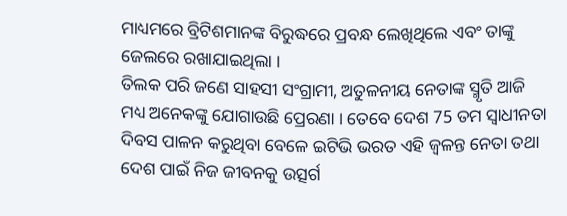ମାଧ୍ୟମରେ ବ୍ରିଟିଶମାନଙ୍କ ବିରୁଦ୍ଧରେ ପ୍ରବନ୍ଧ ଲେଖିଥିଲେ ଏବଂ ତାଙ୍କୁ ଜେଲରେ ରଖାଯାଇଥିଲା ।
ତିଲକ ପରି ଜଣେ ସାହସୀ ସଂଗ୍ରାମୀ, ଅତୁଳନୀୟ ନେତାଙ୍କ ସ୍ମୃତି ଆଜି ମଧ୍ୟ ଅନେକଙ୍କୁ ଯୋଗାଉଛି ପ୍ରେରଣା । ତେବେ ଦେଶ 75 ତମ ସ୍ବାଧୀନତା ଦିବସ ପାଳନ କରୁଥିବା ବେଳେ ଇଟିଭି ଭରତ ଏହି ଜ୍ବଳନ୍ତ ନେତା ତଥା ଦେଶ ପାଇଁ ନିଜ ଜୀବନକୁ ଉତ୍ସର୍ଗ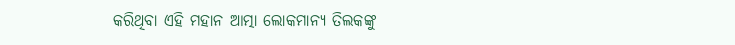କରିଥିବା ଏହି ମହାନ ଆତ୍ମା ଲୋକମାନ୍ୟ ତିଲକଙ୍କୁ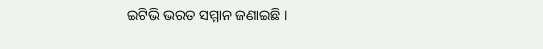ଇଟିଭି ଭରତ ସମ୍ମାନ ଜଣାଇଛି ।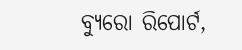ବ୍ୟୁରୋ ରିପୋର୍ଟ,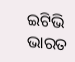ଇଟିଭି ଭାରତ